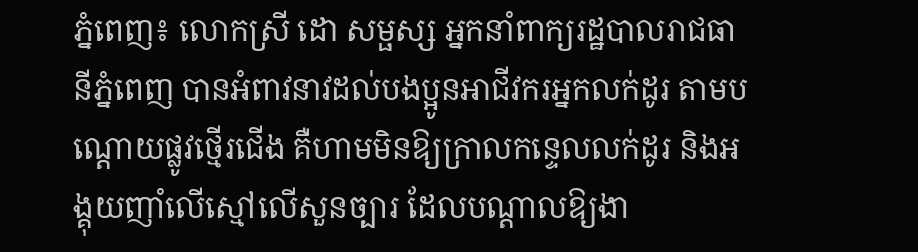ភ្នំពេញ៖ លោកស្រី ដោ សម្ផស្ស អ្នកនាំពាក្យរដ្ឋបាលរាជធានីភ្នំពេញ បានអំពាវនាវដល់បងប្អូនអាជីវករអ្នកលក់ដូរ តាមបណ្តោយផ្លូវថ្មើរជើង គឺហាមមិនឱ្យក្រាលកន្ទេលលក់ដូរ និងអង្គុយញាំលើស្មៅលើសួនច្បារ ដែលបណ្តាលឱ្យងា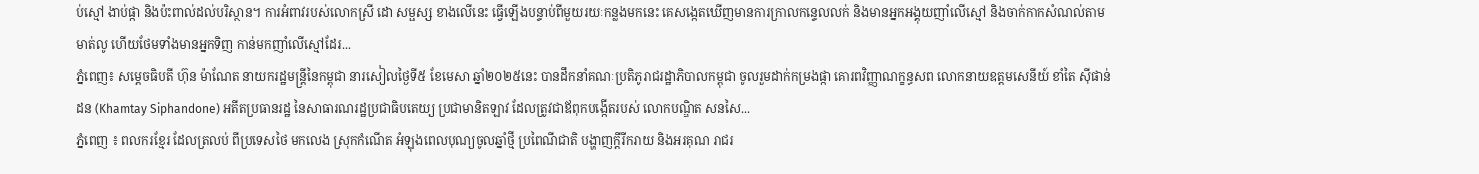ប់ស្មៅ ងាប់ផ្កា និងប៉ះពាល់ដល់បរិស្ថាន។ ការអំពាវរបស់លោកស្រី ដោ សម្ផស្ស ខាងលើនេះ ធ្វើឡើងបន្ទាប់ពីមួយរយៈកន្លងមកនេះ គេសង្កេតឃើញមានការក្រាលកន្ទេលលក់ និងមានអ្នកអង្គុយញាំលើស្មៅ និងចាក់កាកសំណល់តាមមាត់លូ ហើយថែមទាំងមានអ្នកទិញ កាន់មកញាំលើស្មៅដែរ...
ភ្នំពេញ៖ សម្តេចធិបតី ហ៊ុន ម៉ាណែត នាយករដ្ឋមន្ត្រីនៃកម្ពុជា នារសៀលថ្ងៃទី៥ ខែមេសា ឆ្នាំ២០២៥នេះ បានដឹកនាំគណៈប្រតិភូរាជរដ្ឋាភិបាលកម្ពុជា ចូលរួមដាក់កម្រងផ្កា គោរពវិញ្ញាណក្ខន្ធសព លោកនាយឧត្តមសេនីយ៍ ខាំតៃ ស៊ីផាន់ដន (Khamtay Siphandone) អតីតប្រធានរដ្ឋ នៃសាធារណរដ្ឋប្រជាធិបតេយ្យ ប្រជាមានិតឡាវ ដែលត្រូវជាឪពុកបង្កើតរបស់ លោកបណ្ឌិត សនសៃ...
ភ្នំពេញ ៖ ពលករខ្មែរ ដែលត្រលប់ ពីប្រទេសថៃ មកលេង ស្រុកកំណើត អំឡុងពេលបុណ្យចូលឆ្នាំថ្មី ប្រពៃណីជាតិ បង្ហាញក្តីរីករាយ និងអរគុណ រាជរ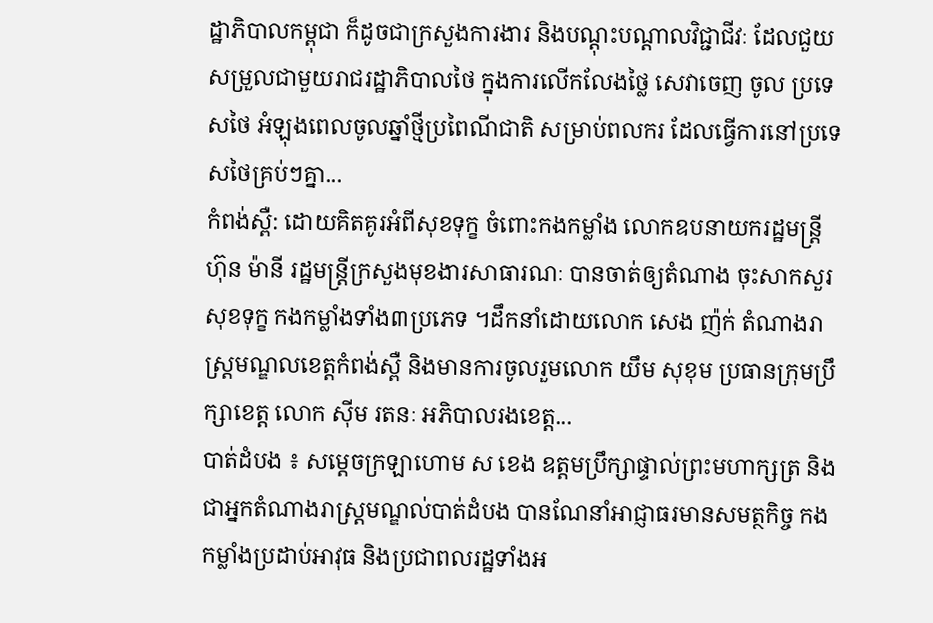ដ្ឋាភិបាលកម្ពុជា ក៏ដូចជាក្រសួងការងារ និងបណ្តុះបណ្តាលវិជ្ជាជីវៈ ដែលជួយសម្រួលជាមួយរាជរដ្ឋាភិបាលថៃ ក្នុងការលើកលែងថ្លៃ សេវាចេញ ចូល ប្រទេសថៃ អំឡុងពេលចូលឆ្នាំថ្មីប្រពៃណីជាតិ សម្រាប់ពលករ ដែលធ្វើការនៅប្រទេសថៃគ្រប់ៗគ្នា...
កំពង់ស្ពឺ: ដោយគិតគូរអំពីសុខទុក្ខ ចំពោះកងកម្លាំង លោកឧបនាយករដ្ឋមន្ត្រី ហ៊ុន ម៉ានី រដ្ឋមន្ត្រីក្រសួងមុខងារសាធារណៈ បានចាត់ឲ្យតំណាង ចុះសាកសួរសុខទុក្ខ កងកម្លាំងទាំង៣ប្រភេទ ។ដឹកនាំដោយលោក សេង ញ៉ក់ តំណាងរាស្ត្រមណ្ឌលខេត្តកំពង់ស្ពឺ និងមានការចូលរួមលោក យឹម សុខុម ប្រធានក្រុមប្រឹក្សាខេត្ត លោក ស៊ីម រតនៈ អភិបាលរងខេត្ត...
បាត់ដំបង ៖ សម្ដេចក្រឡាហោម ស ខេង ឧត្តមប្រឹក្សាផ្ទាល់ព្រះមហាក្សត្រ និងជាអ្នកតំណាងរាស្ត្រមណ្ឌល់បាត់ដំបង បានណែនាំអាជ្ញាធរមានសមត្ថកិច្ច កងកម្លាំងប្រដាប់អាវុធ និងប្រជាពលរដ្ឋទាំងអ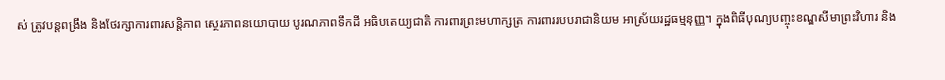ស់ ត្រូវបន្តពង្រឹង និងថែរក្សាការពារសន្តិភាព ស្ថេរភាពនយោបាយ បូរណភាពទឹកដី អធិបតេយ្យជាតិ ការពារព្រះមហាក្សត្រ ការពាររបបរាជានិយម អាស្រ័យរដ្ឋធម្មនុញ្ញ។ ក្នុងពិធីបុណ្យបញ្ចុះខណ្ឌសីមាព្រះវិហារ និង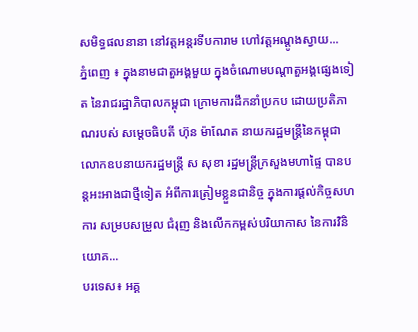សមិទ្ធផលនានា នៅវត្តអន្តរទីបការាម ហៅវត្តអណ្តូងស្វាយ...
ភ្នំពេញ ៖ ក្នុងនាមជាតួអង្គមួយ ក្នុងចំណោមបណ្ដាតួអង្គផ្សេងទៀត នៃរាជរដ្ឋាភិបាលកម្ពុជា ក្រោមការដឹកនាំប្រកប ដោយប្រតិភាណរបស់ សម្ដេចធិបតី ហ៊ុន ម៉ាណែត នាយករដ្ឋមន្ត្រីនៃកម្ពុជា លោកឧបនាយករដ្ឋមន្រ្តី ស សុខា រដ្ឋមន្រ្តីក្រសួងមហាផ្ទៃ បានបន្តអះអាងជាថ្មីទៀត អំពីការត្រៀមខ្លួនជានិច្ច ក្នុងការផ្តល់កិច្ចសហការ សម្របសម្រួល ជំរុញ និងលើកកម្ពស់បរិយាកាស នៃការវិនិយោគ...
បរទេស៖ អគ្គ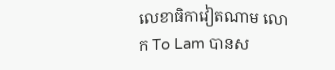លេខាធិកាវៀតណាម លោក To Lam បានស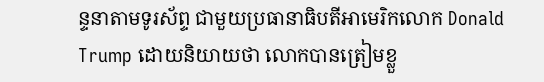ន្ទនាតាមទូរស័ព្ទ ជាមួយប្រធានាធិបតីអាមេរិកលោក Donald Trump ដោយនិយាយថា លោកបានត្រៀមខ្លួ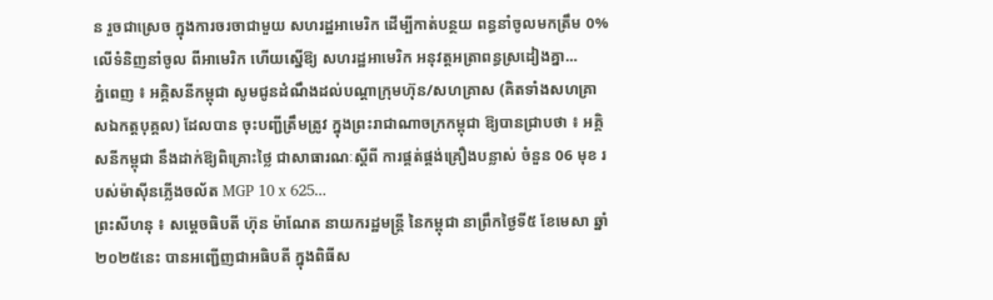ន រួចជាស្រេច ក្នុងការចរចាជាមួយ សហរដ្ឋអាមេរិក ដើម្បីកាត់បន្ថយ ពន្ធនាំចូលមកត្រឹម 0% លើទំនិញនាំចូល ពីអាមេរិក ហើយស្នើឱ្យ សហរដ្ឋអាមេរិក អនុវត្តអត្រាពន្ធស្រដៀងគ្នា...
ភ្នំពេញ ៖ អគ្គិសនីកម្ពុជា សូមជូនដំណឹងដល់បណ្តាក្រុមហ៊ុន/សហគ្រាស (គិតទាំងសហគ្រាសឯកត្តបុគ្គល) ដែលបាន ចុះបញ្ជីត្រឹមត្រូវ ក្នុងព្រះរាជាណាចក្រកម្ពុជា ឱ្យបានជ្រាបថា ៖ អគ្គិសនីកម្ពុជា នឹងដាក់ឱ្យពិគ្រោះថ្លៃ ជាសាធារណៈស្តីពី ការផ្គត់ផ្គង់គ្រឿងបន្លាស់ ចំនួន 06 មុខ របស់ម៉ាស៊ីនភ្លើងចល័ត MGP 10 x 625...
ព្រះសីហនុ ៖ សម្តេចធិបតី ហ៊ុន ម៉ាណែត នាយករដ្ឋមន្ត្រី នៃកម្ពុជា នាព្រឹកថ្ងៃទី៥ ខែមេសា ឆ្នាំ២០២៥នេះ បានអញ្ជើញជាអធិបតី ក្នុងពិធីស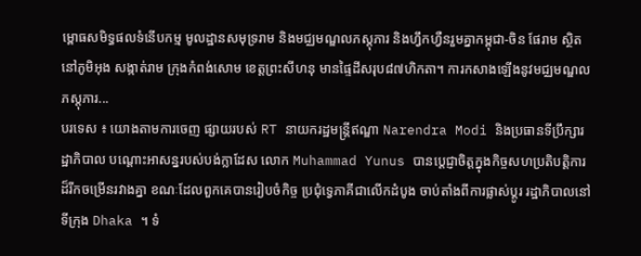ម្ពោធសមិទ្ធផលទំនើបកម្ម មូលដ្ឋានសមុទ្ររាម និងមជ្ឈមណ្ឌលភស្តុភារ និងហ្វឹកហ្វឺនរួមគ្នាកម្ពុជា-ចិន ផែរាម ស្ថិតនៅភូមិអុង សង្កាត់រាម ក្រុងកំពង់សោម ខេត្តព្រះសីហនុ មានផ្ទៃដីសរុប៨៧ហិកតា។ ការកសាងឡើងនូវមជ្ឈមណ្ឌលភស្តុភារ...
បរទេស ៖ យោងតាមការចេញ ផ្សាយរបស់ RT នាយករដ្ឋមន្ត្រីឥណ្ឌា Narendra Modi និងប្រធានទីប្រឹក្សារដ្ឋាភិបាល បណ្តោះអាសន្នរបស់បង់ក្លាដែស លោក Muhammad Yunus បានប្តេជ្ញាចិត្តក្នុងកិច្ចសហប្រតិបត្តិការដ៏រីកចម្រើនរវាងគ្នា ខណៈដែលពួកគេបានរៀបចំកិច្ច ប្រជុំទ្វេភាគីជាលើកដំបូង ចាប់តាំងពីការផ្លាស់ប្តូរ រដ្ឋាភិបាលនៅទីក្រុង Dhaka ។ ទំ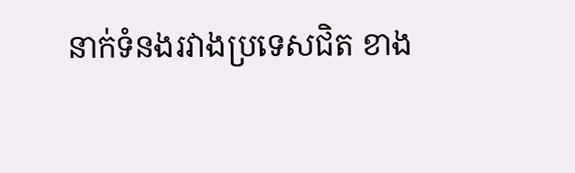នាក់ទំនងរវាងប្រទេសជិត ខាង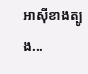អាស៊ីខាងត្បូង...